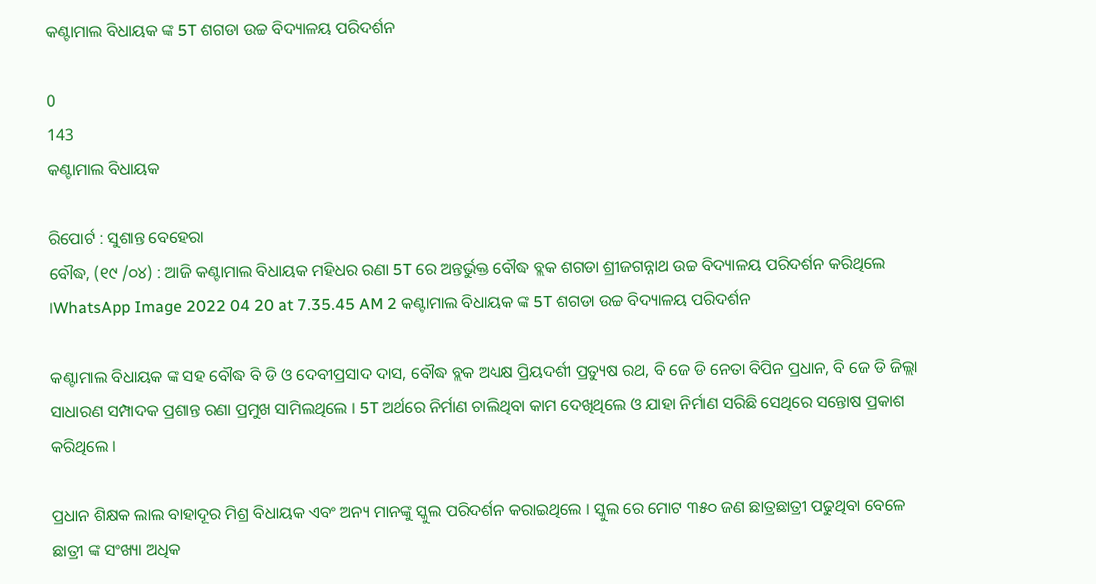କଣ୍ଟାମାଲ ବିଧାୟକ ଙ୍କ 5T ଶଗଡା ଉଚ୍ଚ ବିଦ୍ୟାଳୟ ପରିଦର୍ଶନ

0
143
କଣ୍ଟାମାଲ ବିଧାୟକ

ରିପୋର୍ଟ : ସୁଶାନ୍ତ ବେହେରା
ବୌଦ୍ଧ, (୧୯ /୦୪) : ଆଜି କଣ୍ଟାମାଲ ବିଧାୟକ ମହିଧର ରଣା 5T ରେ ଅନ୍ତର୍ଭୁକ୍ତ ବୌଦ୍ଧ ବ୍ଲକ ଶଗଡା ଶ୍ରୀଜଗନ୍ନାଥ ଉଚ୍ଚ ବିଦ୍ୟାଳୟ ପରିଦର୍ଶନ କରିଥିଲେ ।WhatsApp Image 2022 04 20 at 7.35.45 AM 2 କଣ୍ଟାମାଲ ବିଧାୟକ ଙ୍କ 5T ଶଗଡା ଉଚ୍ଚ ବିଦ୍ୟାଳୟ ପରିଦର୍ଶନ

କଣ୍ଟାମାଲ ବିଧାୟକ ଙ୍କ ସହ ବୌଦ୍ଧ ବି ଡି ଓ ଦେବୀପ୍ରସାଦ ଦାସ, ବୌଦ୍ଧ ବ୍ଲକ ଅଧ୍ୟକ୍ଷ ପ୍ରିୟଦର୍ଶୀ ପ୍ରତ୍ୟୁଷ ରଥ, ବି ଜେ ଡି ନେତା ବିପିନ ପ୍ରଧାନ, ବି ଜେ ଡି ଜିଲ୍ଲା ସାଧାରଣ ସମ୍ପାଦକ ପ୍ରଶାନ୍ତ ରଣା ପ୍ରମୁଖ ସାମିଲଥିଲେ । 5T ଅର୍ଥରେ ନିର୍ମାଣ ଚାଲିଥିବା କାମ ଦେଖିଥିଲେ ଓ ଯାହା ନିର୍ମାଣ ସରିଛି ସେଥିରେ ସନ୍ତୋଷ ପ୍ରକାଶ କରିଥିଲେ ।

ପ୍ରଧାନ ଶିକ୍ଷକ ଲାଲ ବାହାଦୂର ମିଶ୍ର ବିଧାୟକ ଏବଂ ଅନ୍ୟ ମାନଙ୍କୁ ସ୍କୁଲ ପରିଦର୍ଶନ କରାଇଥିଲେ । ସ୍କୁଲ ରେ ମୋଟ ୩୫୦ ଜଣ ଛାତ୍ରଛାତ୍ରୀ ପଢୁଥିବା ବେଳେ ଛାତ୍ରୀ ଙ୍କ ସଂଖ୍ୟା ଅଧିକ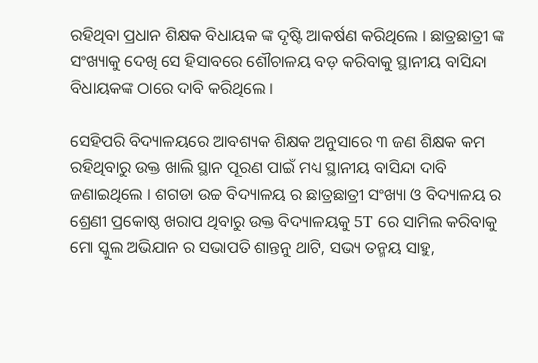ରହିଥିବା ପ୍ରଧାନ ଶିକ୍ଷକ ବିଧାୟକ ଙ୍କ ଦୃଷ୍ଟି ଆକର୍ଷଣ କରିଥିଲେ । ଛାତ୍ରଛାତ୍ରୀ ଙ୍କ ସଂଖ୍ୟାକୁ ଦେଖି ସେ ହିସାବରେ ଶୌଚାଳୟ ବଡ଼ କରିବାକୁ ସ୍ଥାନୀୟ ବାସିନ୍ଦା ବିଧାୟକଙ୍କ ଠାରେ ଦାବି କରିଥିଲେ ।

ସେହିପରି ବିଦ୍ୟାଳୟରେ ଆବଶ୍ୟକ ଶିକ୍ଷକ ଅନୁସାରେ ୩ ଜଣ ଶିକ୍ଷକ କମ ରହିଥିବାରୁ ଉକ୍ତ ଖାଲି ସ୍ଥାନ ପୂରଣ ପାଇଁ ମଧ୍ୟ ସ୍ଥାନୀୟ ବାସିନ୍ଦା ଦାବି ଜଣାଇଥିଲେ । ଶଗଡା ଉଚ୍ଚ ବିଦ୍ୟାଳୟ ର ଛାତ୍ରଛାତ୍ରୀ ସଂଖ୍ୟା ଓ ବିଦ୍ୟାଳୟ ର ଶ୍ରେଣୀ ପ୍ରକୋଷ୍ଠ ଖରାପ ଥିବାରୁ ଉକ୍ତ ବିଦ୍ୟାଳୟକୁ 5T ରେ ସାମିଲ କରିବାକୁ ମୋ ସ୍କୁଲ ଅଭିଯାନ ର ସଭାପତି ଶାନ୍ତନୁ ଥାଟି, ସଭ୍ୟ ତନ୍ମୟ ସାହୁ,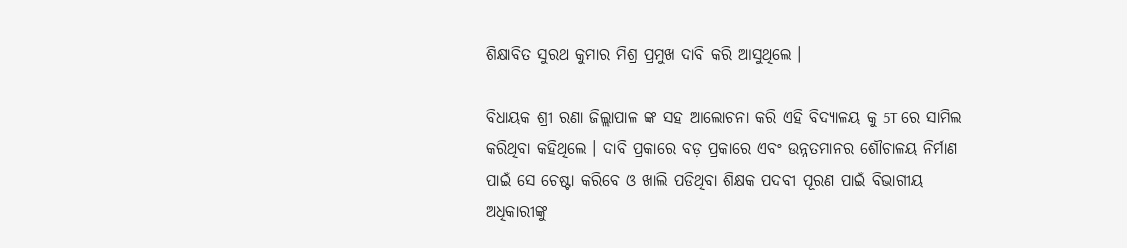ଶିକ୍ଷାବିତ ସୁରଥ କୁମାର ମିଶ୍ର ପ୍ରମୁଖ ଦାବି କରି ଆସୁଥିଲେ ।

ବିଧାୟକ ଶ୍ରୀ ରଣା ଜିଲ୍ଲାପାଳ ଙ୍କ ସହ ଆଲୋଚନା କରି ଏହି ବିଦ୍ୟାଳୟ କୁ 5T ରେ ସାମିଲ କରିଥିବା କହିଥିଲେ । ଦାବି ପ୍ରକାରେ ବଡ଼ ପ୍ରକାରେ ଏବଂ ଉନ୍ନତମାନର ଶୌଚାଳୟ ନିର୍ମାଣ ପାଇଁ ସେ ଚେଷ୍ଟା କରିବେ ଓ ଖାଲି ପଡିଥିବା ଶିକ୍ଷକ ପଦବୀ ପୂରଣ ପାଇଁ ବିଭାଗୀୟ ଅଧିକାରୀଙ୍କୁ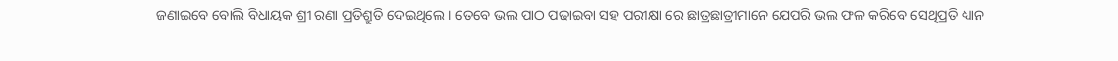ଜଣାଇବେ ବୋଲି ବିଧାୟକ ଶ୍ରୀ ରଣା ପ୍ରତିଶ୍ରୁତି ଦେଇଥିଲେ । ତେବେ ଭଲ ପାଠ ପଢାଇବା ସହ ପରୀକ୍ଷା ରେ ଛାତ୍ରଛାତ୍ରୀମାନେ ଯେପରି ଭଲ ଫଳ କରିବେ ସେଥିପ୍ରତି ଧ୍ୟାନ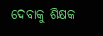ଦେବାକୁ ଶିକ୍ଷକ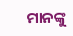ମାନଙ୍କୁ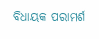ବିଧାୟକ ପରାମର୍ଶ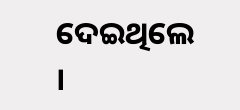ଦେଇଥିଲେ ।